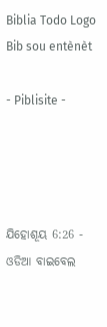Biblia Todo Logo
Bib sou entènèt

- Piblisite -




ଯିହୋଶୂୟ 6:26 - ଓଡିଆ ବାଇବେଲ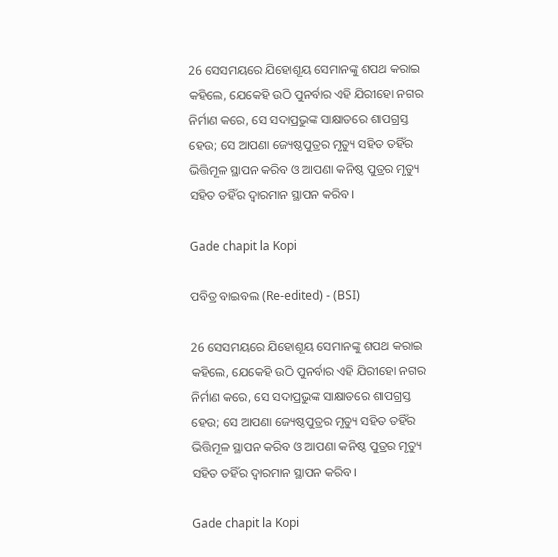26 ସେସମୟରେ ଯିହୋଶୂୟ ସେମାନଙ୍କୁ ଶପଥ କରାଇ କହିଲେ, ଯେକେହି ଉଠି ପୁନର୍ବାର ଏହି ଯିରୀହୋ ନଗର ନିର୍ମାଣ କରେ, ସେ ସଦାପ୍ରଭୁଙ୍କ ସାକ୍ଷାତରେ ଶାପଗ୍ରସ୍ତ ହେଉ; ସେ ଆପଣା ଜ୍ୟେଷ୍ଠପୁତ୍ରର ମୃତ୍ୟୁ ସହିତ ତହିଁର ଭିତ୍ତିମୂଳ ସ୍ଥାପନ କରିବ ଓ ଆପଣା କନିଷ୍ଠ ପୁତ୍ରର ମୃତ୍ୟୁ ସହିତ ତହିଁର ଦ୍ୱାରମାନ ସ୍ଥାପନ କରିବ।

Gade chapit la Kopi

ପବିତ୍ର ବାଇବଲ (Re-edited) - (BSI)

26 ସେସମୟରେ ଯିହୋଶୂୟ ସେମାନଙ୍କୁ ଶପଥ କରାଇ କହିଲେ, ଯେକେହି ଉଠି ପୁନର୍ବାର ଏହି ଯିରୀହୋ ନଗର ନିର୍ମାଣ କରେ, ସେ ସଦାପ୍ରଭୁଙ୍କ ସାକ୍ଷାତରେ ଶାପଗ୍ରସ୍ତ ହେଉ; ସେ ଆପଣା ଜ୍ୟେଷ୍ଠପୁତ୍ରର ମୃତ୍ୟୁ ସହିତ ତହିଁର ଭିତ୍ତିମୂଳ ସ୍ଥାପନ କରିବ ଓ ଆପଣା କନିଷ୍ଠ ପୁତ୍ରର ମୃତ୍ୟୁ ସହିତ ତହିଁର ଦ୍ଵାରମାନ ସ୍ଥାପନ କରିବ।

Gade chapit la Kopi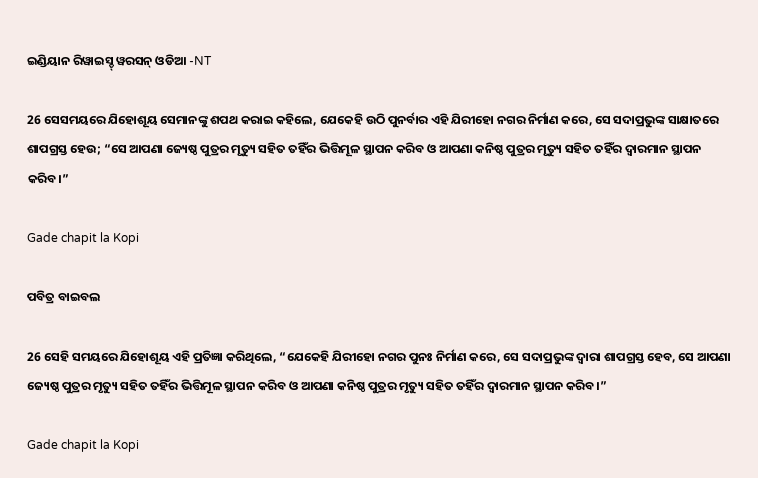ଇଣ୍ଡିୟାନ ରିୱାଇସ୍ଡ୍ ୱରସନ୍ ଓଡିଆ -NT

26 ସେସମୟରେ ଯିହୋଶୂୟ ସେମାନଙ୍କୁ ଶପଥ କରାଇ କହିଲେ, ଯେକେହି ଉଠି ପୁନର୍ବାର ଏହି ଯିରୀହୋ ନଗର ନିର୍ମାଣ କରେ, ସେ ସଦାପ୍ରଭୁଙ୍କ ସାକ୍ଷାତରେ ଶାପଗ୍ରସ୍ତ ହେଉ; “ସେ ଆପଣା ଜ୍ୟେଷ୍ଠ ପୁତ୍ରର ମୃତ୍ୟୁ ସହିତ ତହିଁର ଭିତ୍ତିମୂଳ ସ୍ଥାପନ କରିବ ଓ ଆପଣା କନିଷ୍ଠ ପୁତ୍ରର ମୃତ୍ୟୁ ସହିତ ତହିଁର ଦ୍ୱାରମାନ ସ୍ଥାପନ କରିବ।”

Gade chapit la Kopi

ପବିତ୍ର ବାଇବଲ

26 ସେହି ସମୟରେ ଯିହୋଶୂୟ ଏହି ପ୍ରତିଜ୍ଞା କରିଥିଲେ, “ଯେକେହି ଯିରୀହୋ ନଗର ପୁନଃ ନିର୍ମାଣ କରେ, ସେ ସଦାପ୍ରଭୁଙ୍କ ଦ୍ୱାରା ଶାପଗ୍ରସ୍ତ ହେବ, ସେ ଆପଣା ଜ୍ୟେଷ୍ଠ ପୁତ୍ରର ମୃତ୍ୟୁ ସହିତ ତହିଁର ଭିତ୍ତିମୂଳ ସ୍ଥାପନ କରିବ ଓ ଆପଣା କନିଷ୍ଠ ପୁତ୍ରର ମୃତ୍ୟୁ ସହିତ ତହିଁର ଦ୍ୱାରମାନ ସ୍ଥାପନ କରିବ।”

Gade chapit la Kopi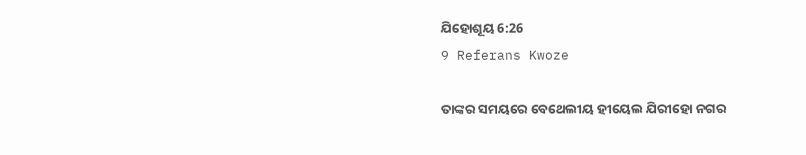ଯିହୋଶୂୟ 6:26
9 Referans Kwoze

ତାଙ୍କର ସମୟରେ ବେଥେଲୀୟ ହୀୟେଲ ଯିରୀହୋ ନଗର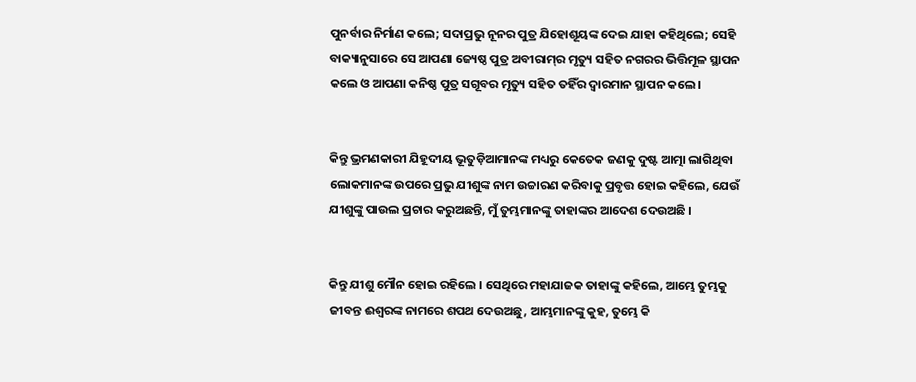ପୁନର୍ବାର ନିର୍ମାଣ କଲେ; ସଦାପ୍ରଭୁ ନୂନର ପୁତ୍ର ଯିହୋଶୂୟଙ୍କ ଦେଇ ଯାହା କହିଥିଲେ; ସେହି ବାକ୍ୟାନୁସାରେ ସେ ଆପଣା ଜ୍ୟେଷ୍ଠ ପୁତ୍ର ଅବୀରାମ୍‍ର ମୃତ୍ୟୁ ସହିତ ନଗରର ଭିତ୍ତିମୂଳ ସ୍ଥାପନ କଲେ ଓ ଆପଣା କନିଷ୍ଠ ପୁତ୍ର ସଗୂବର ମୃତ୍ୟୁ ସହିତ ତହିଁର ଦ୍ୱାରମାନ ସ୍ଥାପନ କଲେ।


କିନ୍ତୁ ଭ୍ରମଣକାରୀ ଯିହୂଦୀୟ ଭୂତୁଡ଼ିଆମାନଙ୍କ ମଧ୍ୟରୁ କେତେକ ଜଣକୁ ଦୁଷ୍ଟ ଆତ୍ମା ଲାଗିଥିବା ଲୋକମାନଙ୍କ ଉପରେ ପ୍ରଭୁ ଯୀଶୁଙ୍କ ନାମ ଉଚ୍ଚାରଣ କରିବାକୁ ପ୍ରବୃତ୍ତ ହୋଇ କହିଲେ, ଯେଉଁ ଯୀଶୁଙ୍କୁ ପାଉଲ ପ୍ରଚାର କରୁଅଛନ୍ତି, ମୁଁ ତୁମ୍ଭମାନଙ୍କୁ ତାହାଙ୍କର ଆଦେଶ ଦେଉଅଛି ।


କିନ୍ତୁ ଯୀଶୁ ମୌନ ହୋଇ ରହିଲେ । ସେଥିରେ ମହାଯାଜକ ତାହାଙ୍କୁ କହିଲେ, ଆମ୍ଭେ ତୁମ୍ଭକୁ ଜୀବନ୍ତ ଈଶ୍ୱରଙ୍କ ନାମରେ ଶପଥ ଦେଉଅଛୁ, ଆମ୍ଭମାନଙ୍କୁ କୁହ, ତୁମ୍ଭେ କି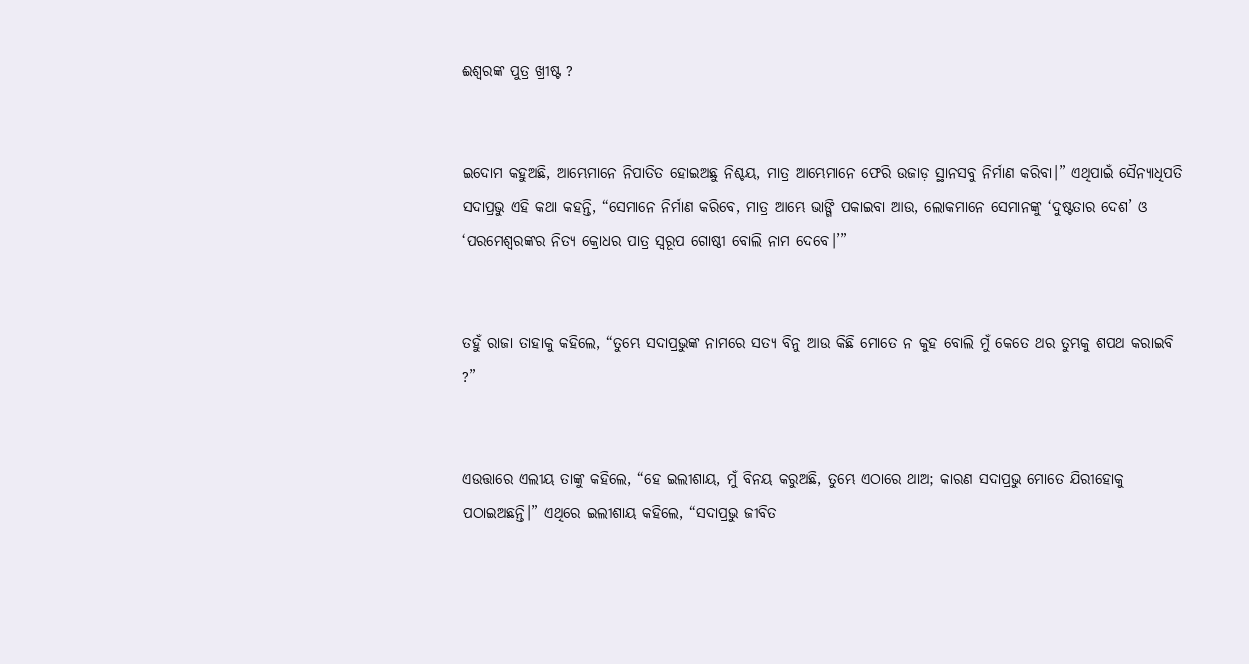ଈଶ୍ୱରଙ୍କ ପୁତ୍ର ଖ୍ରୀଷ୍ଟ ?


ଇଦୋମ କହୁଅଛି, ଆମ୍ଭେମାନେ ନିପାତିତ ହୋଇଅଛୁ ନିଶ୍ଚୟ, ମାତ୍ର ଆମ୍ଭେମାନେ ଫେରି ଉଜାଡ଼ ସ୍ଥାନସବୁ ନିର୍ମାଣ କରିବା।” ଏଥିପାଇଁ ସୈନ୍ୟାଧିପତି ସଦାପ୍ରଭୁ ଏହି କଥା କହନ୍ତି, “ସେମାନେ ନିର୍ମାଣ କରିବେ, ମାତ୍ର ଆମ୍ଭେ ଭାଙ୍ଗି ପକାଇବା ଆଉ, ଲୋକମାନେ ସେମାନଙ୍କୁ ‘ଦୁଷ୍ଟତାର ଦେଶ’ ଓ ‘ପରମେଶ୍ୱରଙ୍କର ନିତ୍ୟ କ୍ରୋଧର ପାତ୍ର ସ୍ୱରୂପ ଗୋଷ୍ଠୀ ବୋଲି ନାମ ଦେବେ।’”


ତହୁଁ ରାଜା ତାହାକୁ କହିଲେ, “ତୁମ୍ଭେ ସଦାପ୍ରଭୁଙ୍କ ନାମରେ ସତ୍ୟ ବିନୁ ଆଉ କିଛି ମୋତେ ନ କୁହ ବୋଲି ମୁଁ କେତେ ଥର ତୁମ୍ଭକୁ ଶପଥ କରାଇବି ?”


ଏଉତ୍ତାରେ ଏଲୀୟ ତାଙ୍କୁ କହିଲେ, “ହେ ଇଲୀଶାୟ, ମୁଁ ବିନୟ କରୁଅଛି, ତୁମ୍ଭେ ଏଠାରେ ଥାଅ; କାରଣ ସଦାପ୍ରଭୁ ମୋତେ ଯିରୀହୋକୁ ପଠାଇଅଛନ୍ତି।” ଏଥିରେ ଇଲୀଶାୟ କହିଲେ, “ସଦାପ୍ରଭୁ ଜୀବିତ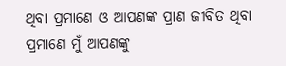ଥିବା ପ୍ରମାଣେ ଓ ଆପଣଙ୍କ ପ୍ରାଣ ଜୀବିତ ଥିବା ପ୍ରମାଣେ ମୁଁ ଆପଣଙ୍କୁ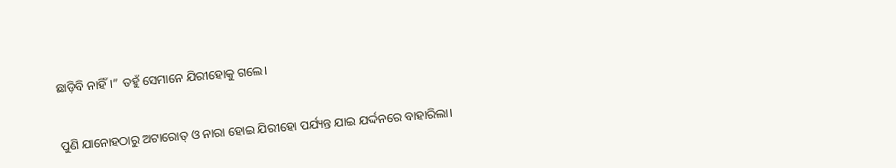ଛାଡ଼ିବି ନାହିଁ।” ତହୁଁ ସେମାନେ ଯିରୀହୋକୁ ଗଲେ।


ପୁଣି ଯାନୋହଠାରୁ ଅଟାରୋତ୍‍ ଓ ନାରା ହୋଇ ଯିରୀହୋ ପର୍ଯ୍ୟନ୍ତ ଯାଇ ଯର୍ଦ୍ଦନରେ ବାହାରିଲା।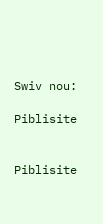Swiv nou:

Piblisite


Piblisite